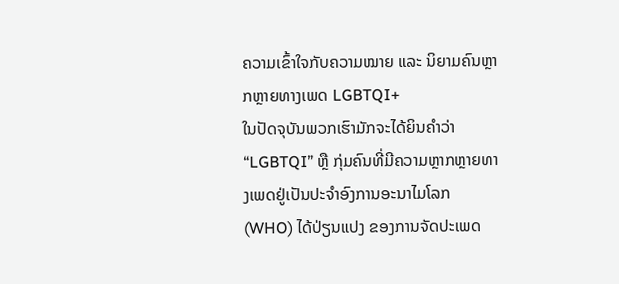ຄວາມເຂົ້າໃຈກັບຄວາມໝາຍ ແລະ ນິຍາມຄົນຫຼາກຫຼາຍທາງເພດ LGBTQI+
ໃນປັດຈຸບັນພວກເຮົາມັກຈະໄດ້ຍິນຄໍາວ່າ “LGBTQI” ຫຼື ກຸ່ມຄົນທີ່ມີຄວາມຫຼາກຫຼາຍທາງເພດຢູ່ເປັນປະຈໍາອົງການອະນາໄມໂລກ (WHO) ໄດ້ປ່ຽນແປງ ຂອງການຈັດປະເພດ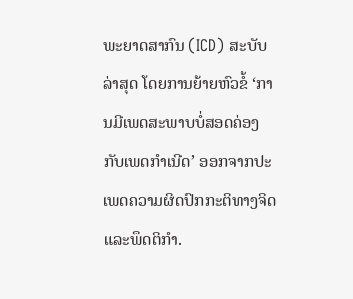ພະຍາດສາກົນ (ICD) ສະບັບລ່າສຸດ ໂດຍການຍ້າຍຫົວຂໍ້ ‘ການມີເພດສະພາບບໍ່ສອດຄ່ອງກັບເພດກໍາເນີດ’ ອອກຈາກປະເພດຄວາມຜິດປົກກະຕິທາງຈິດ ແລະພຶດຕິກໍາ.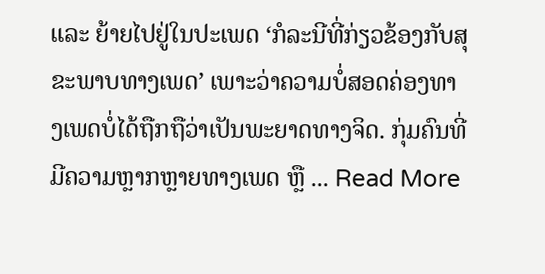ແລະ ຍ້າຍໄປຢູ່ໃນປະເພດ ‘ກໍລະນີທີ່ກ່ຽວຂ້ອງກັບສຸຂະພາບທາງເພດ’ ເພາະວ່າຄວາມບໍ່ສອດຄ່ອງທາງເພດບໍ່ໄດ້ຖືກຖືວ່າເປັນພະຍາດທາງຈິດ. ກຸ່ມຄົນທີ່ມີຄວາມຫຼາກຫຼາຍທາງເພດ ຫຼື ... Read More